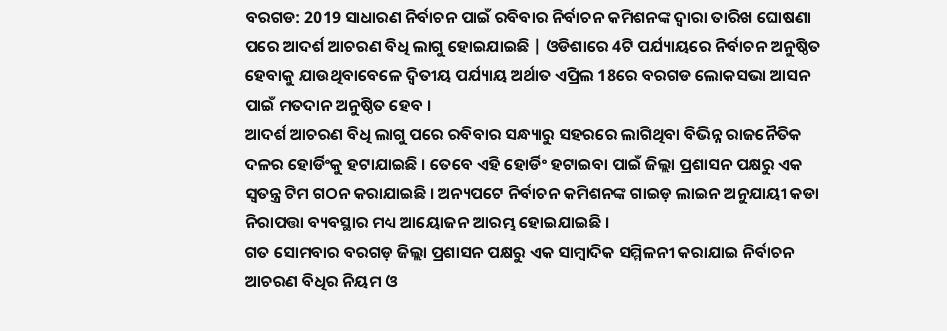ବରଗଡ: 2019 ସାଧାରଣ ନିର୍ବାଚନ ପାଇଁ ରବିବାର ନିର୍ବାଚନ କମିଶନଙ୍କ ଦ୍ଵାରା ତାରିଖ ଘୋଷଣା ପରେ ଆଦର୍ଶ ଆଚରଣ ବିଧି ଲାଗୁ ହୋଇଯାଇଛି | ଓଡିଶାରେ 4ଟି ପର୍ଯ୍ୟାୟରେ ନିର୍ବାଚନ ଅନୁଷ୍ଠିତ ହେବାକୁ ଯାଉଥିବାବେଳେ ଦ୍ଵିତୀୟ ପର୍ଯ୍ୟାୟ ଅର୍ଥାତ ଏପ୍ରିଲ 18ରେ ବରଗଡ ଲୋକସଭା ଆସନ ପାଇଁ ମତଦାନ ଅନୁଷ୍ଠିତ ହେବ ।
ଆଦର୍ଶ ଆଚରଣ ବିଧି ଲାଗୁ ପରେ ରବିବାର ସନ୍ଧ୍ୟାରୁ ସହରରେ ଲାଗିଥିବା ବିଭିନ୍ନ ରାଜନୈତିକ ଦଳର ହୋର୍ଡିଂକୁ ହଟାଯାଇଛି । ତେବେ ଏହି ହୋର୍ଡିଂ ହଟାଇବା ପାଇଁ ଜିଲ୍ଲା ପ୍ରଶାସନ ପକ୍ଷରୁ ଏକ ସ୍ବତନ୍ତ୍ର ଟିମ ଗଠନ କରାଯାଇଛି । ଅନ୍ୟପଟେ ନିର୍ବାଚନ କମିଶନଙ୍କ ଗାଇଡ଼ ଲାଇନ ଅନୁଯାୟୀ କଡା ନିରାପତ୍ତା ବ୍ୟବସ୍ଥାର ମଧ୍ୟ ଆୟୋଜନ ଆରମ୍ଭ ହୋଇଯାଇଛି ।
ଗତ ସୋମବାର ବରଗଡ଼ ଜିଲ୍ଲା ପ୍ରଶାସନ ପକ୍ଷରୁ ଏକ ସାମ୍ବାଦିକ ସମ୍ମିଳନୀ କରାଯାଇ ନିର୍ବାଚନ ଆଚରଣ ବିଧିର ନିୟମ ଓ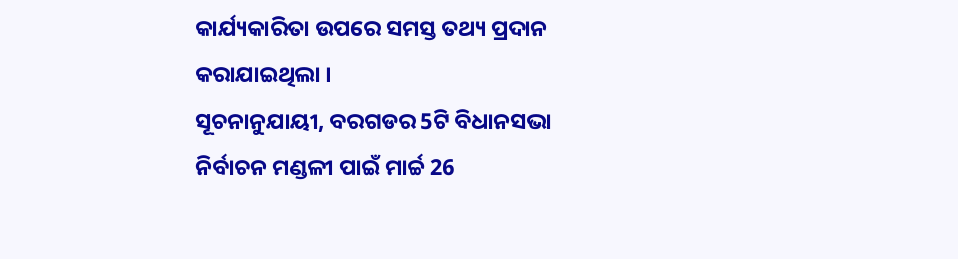କାର୍ଯ୍ୟକାରିତା ଉପରେ ସମସ୍ତ ତଥ୍ୟ ପ୍ରଦାନ କରାଯାଇଥିଲା ।
ସୂଚନାନୁଯାୟୀ, ବରଗଡର 5ଟି ବିଧାନସଭା ନିର୍ବାଚନ ମଣ୍ଡଳୀ ପାଇଁ ମାର୍ଚ୍ଚ 26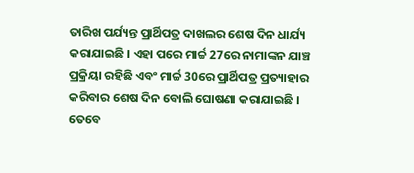ତାରିଖ ପର୍ଯ୍ୟନ୍ତ ପ୍ରାର୍ଥିପତ୍ର ଦାଖଲର ଶେଷ ଦିନ ଧାର୍ଯ୍ୟ କରାଯାଇଛି । ଏହା ପରେ ମାର୍ଚ୍ଚ 27ରେ ନାମାଙ୍କନ ଯାଞ୍ଚ ପ୍ରକ୍ରିୟା ରହିଛି ଏବଂ ମାର୍ଚ୍ଚ 30ରେ ପ୍ରାର୍ଥିପତ୍ର ପ୍ରତ୍ୟାହାର କରିବାର ଶେଷ ଦିନ ବୋଲି ଘୋଷଣା କରାଯାଇଛି । ତେବେ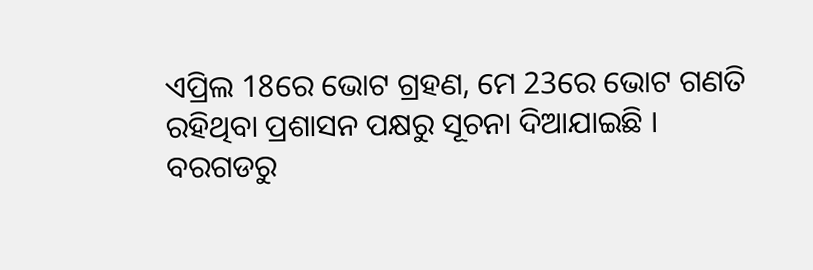ଏପ୍ରିଲ 18ରେ ଭୋଟ ଗ୍ରହଣ, ମେ 23ରେ ଭୋଟ ଗଣତି ରହିଥିବା ପ୍ରଶାସନ ପକ୍ଷରୁ ସୂଚନା ଦିଆଯାଇଛି ।
ବରଗଡରୁ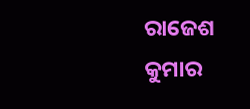ରାଜେଶ କୁମାର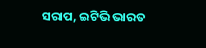ସରାପ, ଇଟିଭି ଭାରତ